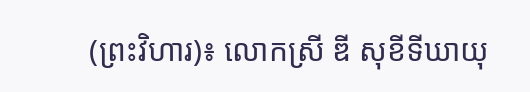(ព្រះវិហារ)៖ លោកស្រី ឌី សុខីទីឃាយុ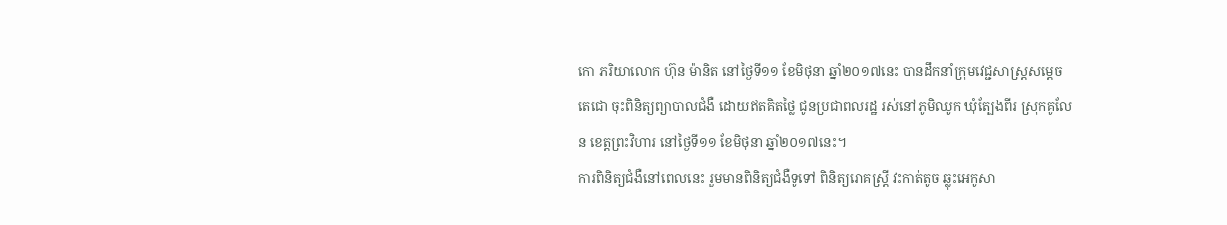កោ ភរិយាលោក ហ៊ុន ម៉ានិត នៅថ្ងៃទី១១ ខែមិថុនា ឆ្នាំ២០១៧នេះ បានដឹកនាំក្រុមវេជ្ជសាស្ត្រសម្តេចតេជោ ចុះពិនិត្យព្យាបាលជំងឺ ដោយឥតគិតថ្លៃ ជូនប្រជាពលរដ្ឋ រស់នៅភូមិឈូក ឃុំត្បែងពីរ ស្រុកគូលែន ខេត្តព្រះវិហារ នៅថ្ងៃទី១១ ខែមិថុនា ឆ្នាំ២០១៧នេះ។
ការពិនិត្យជំងឺនៅពេលនេះ រួមមានពិនិត្យជំងឺទូទៅ ពិនិត្យរោគស្ត្រី វះកាត់តូច ឆ្លុះអេកូសា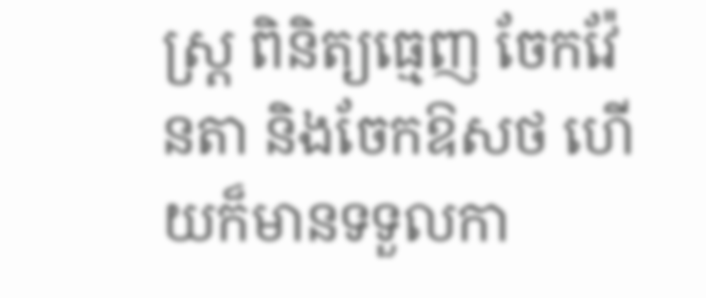ស្ត្រ ពិនិត្យធ្មេញ ចែកវ៉ែនតា និងចែកឱសថ ហើយក៏មានទទួលកា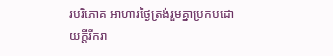របរិភោគ អាហារថ្ងៃត្រង់រួមគ្នាប្រកបដោយក្តីរីករា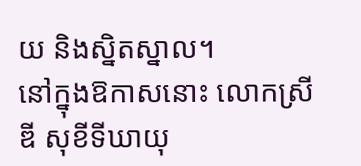យ និងស្និតស្នាល។
នៅក្នុងឱកាសនោះ លោកស្រី ឌី សុខីទីឃាយុ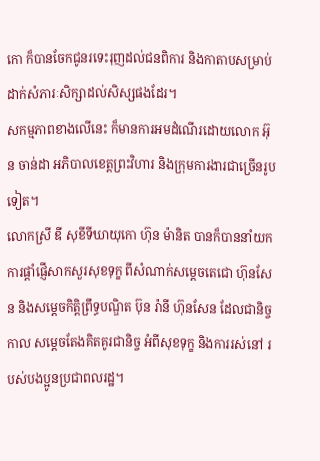កោ ក៏បានចែកជូនរទេះរុញដល់ជនពិការ និងកាតាបសម្រាប់ដាក់សំភារៈសិក្សាដល់សិស្សផងដែរ។
សកម្មភាពខាងលើនេះ ក៏មានការអមដំណើរដោយលោក អ៊ុន ចាន់ដា អភិបាលខេត្តព្រះវិហារ និងក្រុមការងារជាច្រើនរូបទៀត។
លោកស្រី ឌី សុខីទីឃាយុកោ ហ៊ុន ម៉ានិត បានក៏បាននាំយកការផ្តាំផ្ញើសាកសួរសុខទុក្ខ ពីសំណាក់សម្តេចតេជោ ហ៊ុនសែន និងសម្តេចកិត្តិព្រឹទ្ធបណ្ឌិត ប៊ុន រ៉ានី ហ៊ុនសែន ដែលជានិច្ចកាល សម្តេចតែងគិតគូរជានិច្ច អំពីសុខទុក្ខ និងការរស់នៅ របស់បងប្អូនប្រជាពលរដ្ឋ។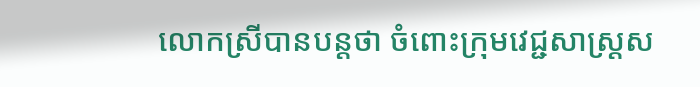លោកស្រីបានបន្តថា ចំពោះក្រុមវេជ្ជសាស្ត្រស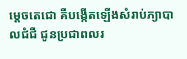ម្តេចតេជោ គឺបង្កើតឡើងសំរាប់ភ្យាបាលជំជឺ ជូនប្រជាពលរ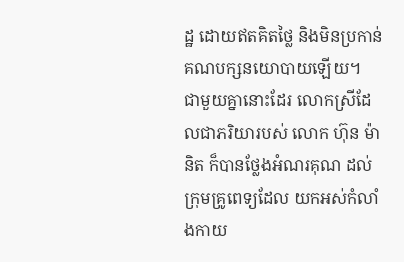ដ្ឋ ដោយឥតគិតថ្លៃ និងមិនប្រកាន់គណបក្សនយោបាយឡើយ។
ជាមួយគ្នានោះដែរ លោកស្រីដែលជាភរិយារបស់ លោក ហ៊ុន ម៉ានិត ក៏បានថ្លែងអំណរគុណ ដល់ក្រុមគ្រូពេទ្យដែល យកអស់កំលាំងកាយ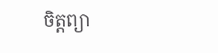ចិត្តព្យា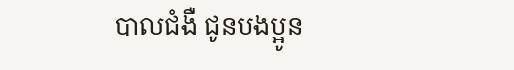បាលជំងឺ ជូនបងប្អូន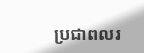ប្រជាពលរ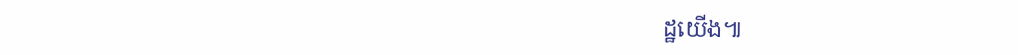ដ្ឋយើង៕